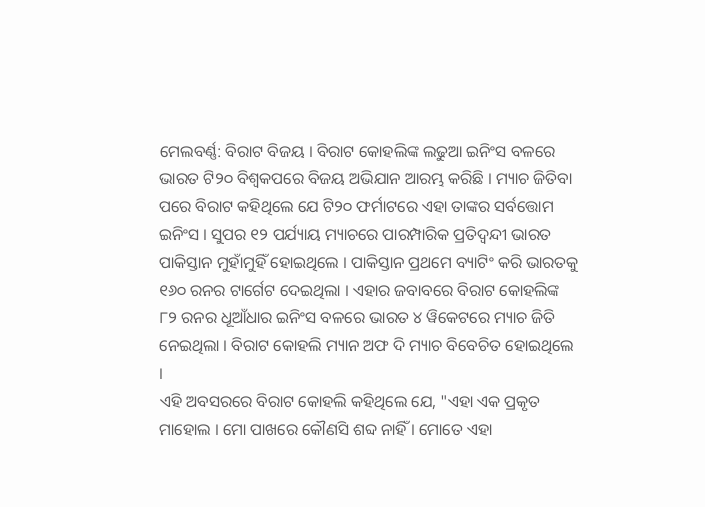ମେଲବର୍ଣ୍ଣ: ବିରାଟ ବିଜୟ । ବିରାଟ କୋହଲିଙ୍କ ଲଢୁଆ ଇନିଂସ ବଳରେ ଭାରତ ଟି୨୦ ବିଶ୍ବକପରେ ବିଜୟ ଅଭିଯାନ ଆରମ୍ଭ କରିଛି । ମ୍ୟାଚ ଜିତିବା ପରେ ବିରାଟ କହିଥିଲେ ଯେ ଟି୨୦ ଫର୍ମାଟରେ ଏହା ତାଙ୍କର ସର୍ବତ୍ତୋମ ଇନିଂସ । ସୁପର ୧୨ ପର୍ଯ୍ୟାୟ ମ୍ୟାଚରେ ପାରମ୍ପାରିକ ପ୍ରତିଦ୍ବନ୍ଦୀ ଭାରତ ପାକିସ୍ତାନ ମୁହାଁମୁହିଁ ହୋଇଥିଲେ । ପାକିସ୍ତାନ ପ୍ରଥମେ ବ୍ୟାଟିଂ କରି ଭାରତକୁ ୧୬୦ ରନର ଟାର୍ଗେଟ ଦେଇଥିଲା । ଏହାର ଜବାବରେ ବିରାଟ କୋହଲିଙ୍କ ୮୨ ରନର ଧୂଆଁଧାର ଇନିଂସ ବଳରେ ଭାରତ ୪ ୱିକେଟରେ ମ୍ୟାଚ ଜିତି ନେଇଥିଲା । ବିରାଟ କୋହଲି ମ୍ୟାନ ଅଫ ଦି ମ୍ୟାଚ ବିବେଚିତ ହୋଇଥିଲେ ।
ଏହି ଅବସରରେ ବିରାଟ କୋହଲି କହିଥିଲେ ଯେ, "ଏହା ଏକ ପ୍ରକୃତ ମାହୋଲ । ମୋ ପାଖରେ କୌଣସି ଶବ୍ଦ ନାହିଁ । ମୋତେ ଏହା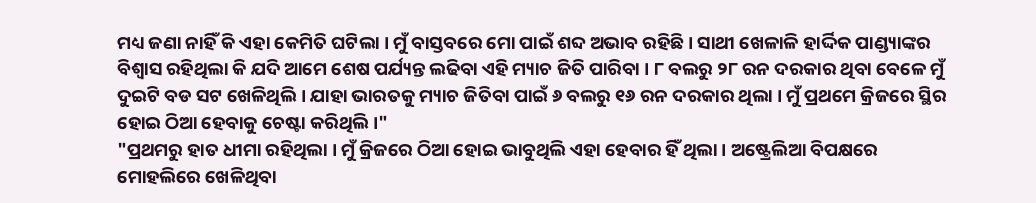ମଧ୍ୟ ଜଣା ନାହିଁ କି ଏହା କେମିତି ଘଟିଲା । ମୁଁ ବାସ୍ତବରେ ମୋ ପାଇଁ ଶବ୍ଦ ଅଭାବ ରହିଛି । ସାଥୀ ଖେଳାଳି ହାର୍ଦ୍ଦିକ ପାଣ୍ଡ୍ୟାଙ୍କର ବିଶ୍ବାସ ରହିଥିଲା କି ଯଦି ଆମେ ଶେଷ ପର୍ଯ୍ୟନ୍ତ ଲଢିବା ଏହି ମ୍ୟାଚ ଜିତି ପାରିବା । ୮ ବଲରୁ ୨୮ ରନ ଦରକାର ଥିବା ବେଳେ ମୁଁ ଦୁଇଟି ବଡ ସଟ ଖେଳିଥିଲି । ଯାହା ଭାରତକୁ ମ୍ୟାଚ ଜିତିବା ପାଇଁ ୬ ବଲରୁ ୧୬ ରନ ଦରକାର ଥିଲା । ମୁଁ ପ୍ରଥମେ କ୍ରିଜରେ ସ୍ଥିର ହୋଇ ଠିଆ ହେବାକୁ ଚେଷ୍ଟା କରିଥିଲି ।"
"ପ୍ରଥମରୁ ହାତ ଧୀମା ରହିଥିଲା । ମୁଁ କ୍ରିଜରେ ଠିଆ ହୋଇ ଭାବୁଥିଲି ଏହା ହେବାର ହିଁ ଥିଲା । ଅଷ୍ଟ୍ରେଲିଆ ବିପକ୍ଷରେ ମୋହଲିରେ ଖେଳିଥିବା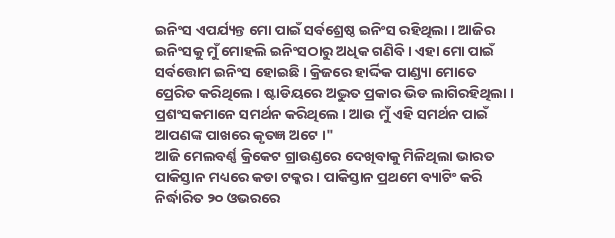ଇନିଂସ ଏପର୍ଯ୍ୟନ୍ତ ମୋ ପାଇଁ ସର୍ବଶ୍ରେଷ୍ଠ ଇନିଂସ ରହିଥିଲା । ଆଜିର ଇନିଂସକୁ ମୁଁ ମୋହଲି ଇନିଂସଠାରୁ ଅଧିକ ଗଣିବି । ଏହା ମୋ ପାଇଁ ସର୍ବତ୍ତୋମ ଇନିଂସ ହୋଇଛି । କ୍ରିଜରେ ହାର୍ଦ୍ଦିକ ପାଣ୍ଡ୍ୟା ମୋତେ ପ୍ରେରିତ କରିଥିଲେ । ଷ୍ଟାଡିୟରେ ଅଦ୍ଭୁତ ପ୍ରକାର ଭିଡ ଲାଗିରହିଥିଲା । ପ୍ରଶଂସକମାନେ ସମର୍ଥନ କରିଥିଲେ । ଆଉ ମୁଁ ଏହି ସମର୍ଥନ ପାଇଁ ଆପଣଙ୍କ ପାଖରେ କୃତଜ୍ଞ ଅଟେ ।"
ଆଜି ମେଲବର୍ଣ୍ଣ କ୍ରିକେଟ ଗ୍ରାଉଣ୍ଡରେ ଦେଖିବାକୁ ମିଳିଥିଲା ଭାରତ ପାକିସ୍ତାନ ମଧ୍ୟରେ କଡା ଟକ୍କର । ପାକିସ୍ତାନ ପ୍ରଥମେ ବ୍ୟାଟିଂ କରି ନିର୍ଦ୍ଧାରିତ ୨୦ ଓଭରରେ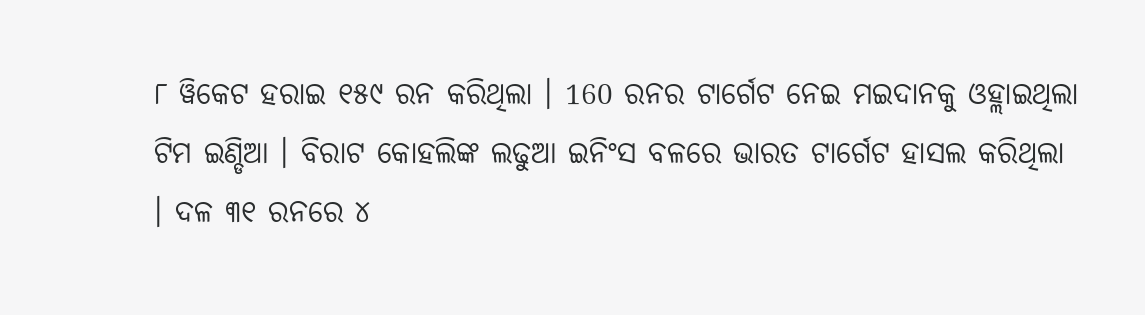୮ ୱିକେଟ ହରାଇ ୧୫୯ ରନ କରିଥିଲା । 160 ରନର ଟାର୍ଗେଟ ନେଇ ମଇଦାନକୁ ଓହ୍ଲାଇଥିଲା ଟିମ ଇଣ୍ଡିଆ । ବିରାଟ କୋହଲିଙ୍କ ଲଢୁଆ ଇନିଂସ ବଳରେ ଭାରତ ଟାର୍ଗେଟ ହାସଲ କରିଥିଲା । ଦଳ ୩୧ ରନରେ ୪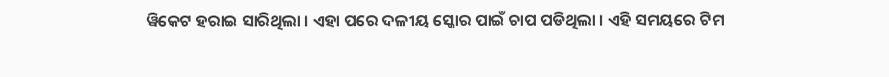ୱିକେଟ ହରାଇ ସାରିଥିଲା । ଏହା ପରେ ଦଳୀୟ ସ୍କୋର ପାଇଁ ଚାପ ପଡିଥିଲା । ଏହି ସମୟରେ ଟିମ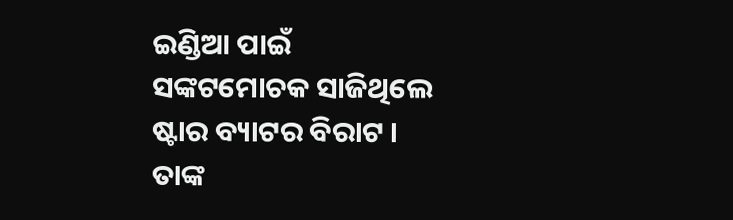ଇଣ୍ଡିଆ ପାଇଁ ସଙ୍କଟମୋଚକ ସାଜିଥିଲେ ଷ୍ଟାର ବ୍ୟାଟର ବିରାଟ । ତାଙ୍କ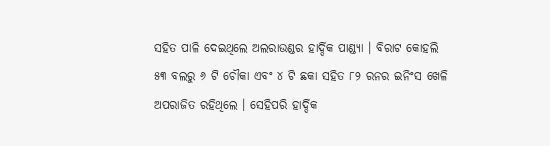ସହିତ ପାଳି ଦେଇଥିଲେ ଅଲରାଉଣ୍ଡର ହାର୍ଦ୍ଦିକ ପାଣ୍ଡ୍ୟା । ବିରାଟ କୋହଲି ୫୩ ବଲରୁ ୬ ଟି ଚୌକା ଏବଂ ୪ ଟି ଛକା ସହିତ ୮୨ ରନର ଇନିଂସ ଖେଳି ଅପରାଜିତ ରହିଥିଲେ । ସେହିପରି ହାର୍ଦ୍ଦିକ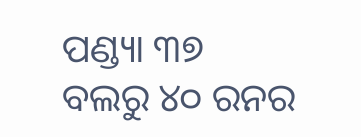ପଣ୍ଡ୍ୟା ୩୭ ବଲରୁ ୪୦ ରନର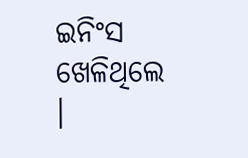ଇନିଂସ ଖେଳିଥିଲେ ।